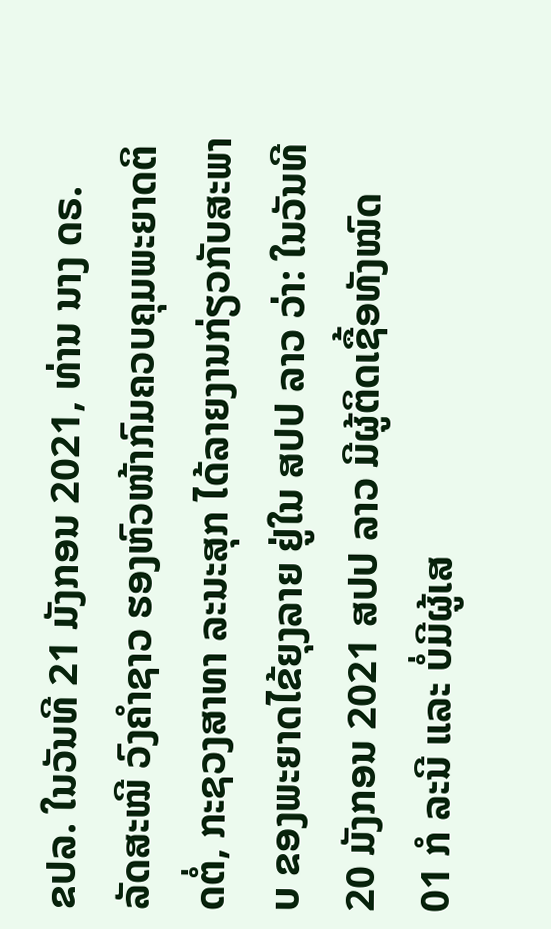ຂປລ. ໃນວັນທີ 21 ມັງກອນ 2021, ທ່ານ ນາງ ດຣ. ລັດສະໝີ ວົງຄຳຊາວ ຮອງຫົວໜ້າກົມຄວບຄຸມພະຍາດຕິດຕໍ່, ກະຊວງສາທາ ລະນະສຸກ ໄດ້ລາຍງານກ່ຽວກັບສະພາບ ຂອງພະຍາດໄຂ້ຍຸງລາຍ ຢູ່ໃນ ສປປ ລາວ ວ່າ: ໃນວັນທີ 20 ມັງກອນ 2021 ສປປ ລາວ ມີຜູ້ຕິດເຊື້ອທັງໝົດ 01 ກໍ ລະນີ ແລະ ບໍ່ມີຜູ້ເສ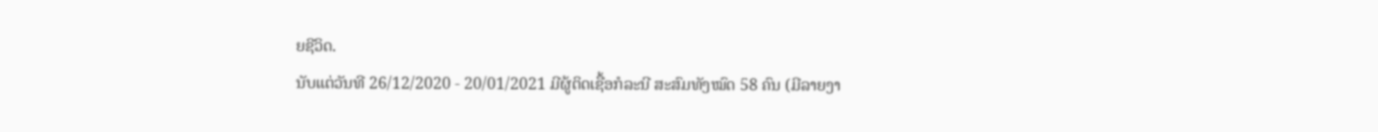ຍຊີວິດ.
ນັບແຕ່ວັນທີ 26/12/2020 - 20/01/2021 ມີຜູ້ຕິດເຊື້ອກໍລະນີ ສະສົມທັງໝົດ 58 ຄົນ (ມີລາຍງາ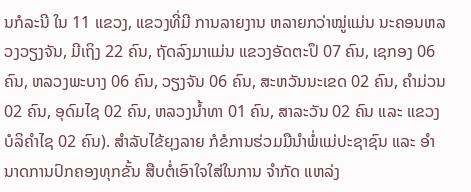ນກໍລະນີ ໃນ 11 ແຂວງ, ແຂວງທີ່ມີ ການລາຍງານ ຫລາຍກວ່າໝູ່ແມ່ນ ນະຄອນຫລວງວຽງຈັນ, ມີເຖິງ 22 ຄົນ, ຖັດລົງມາແມ່ນ ແຂວງອັດຕະປຶ 07 ຄົນ, ເຊກອງ 06 ຄົນ, ຫລວງພະບາງ 06 ຄົນ, ວຽງຈັນ 06 ຄົນ, ສະຫວັນນະເຂດ 02 ຄົນ, ຄຳມ່ວນ 02 ຄົນ, ອຸດົມໄຊ 02 ຄົນ, ຫລວງນ້ຳທາ 01 ຄົນ, ສາລະວັນ 02 ຄົນ ແລະ ແຂວງ ບໍລິຄໍາໄຊ 02 ຄົນ). ສຳລັບໄຂ້ຍຸງລາຍ ກໍຂໍການຮ່ວມມືນຳພໍ່ແມ່ປະຊາຊົນ ແລະ ອຳນາດການປົກຄອງທຸກຂັ້ນ ສືບຕໍ່ເອົາໃຈໃສ່ໃນການ ຈຳກັດ ແຫລ່ງ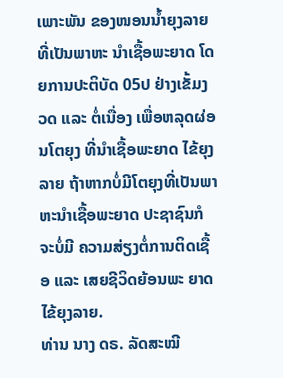ເພາະພັນ ຂອງໜອນນໍ້າຍຸງລາຍ ທີ່ເປັນພາຫະ ນຳເຊື້ອພະຍາດ ໂດຍການປະຕິບັດ 05ປ ຢ່າງເຂັ້ມງວດ ແລະ ຕໍ່ເນື່ອງ ເພື່ອຫລຸດຜ່ອນໂຕຍຸງ ທີ່ນຳເຊື້ອພະຍາດ ໄຂ້ຍຸງລາຍ ຖ້າຫາກບໍ່ມີໂຕຍຸງທີ່ເປັນພາຫະນຳເຊື້ອພະຍາດ ປະຊາຊົນກໍຈະບໍ່ມີ ຄວາມສ່ຽງຕໍ່ການຕິດເຊື້ອ ແລະ ເສຍຊີວິດຍ້ອນພະ ຍາດໄຂ້ຍຸງລາຍ.
ທ່ານ ນາງ ດຣ. ລັດສະໝີ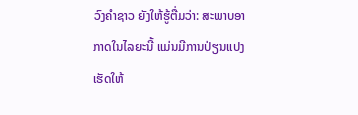ວົງຄຳຊາວ ຍັງໃຫ້ຮູ້ຕື່ມວ່າ: ສະພາບອາກາດໃນໄລຍະນີ້ ແມ່ນມີການປ່ຽນແປງ ເຮັດໃຫ້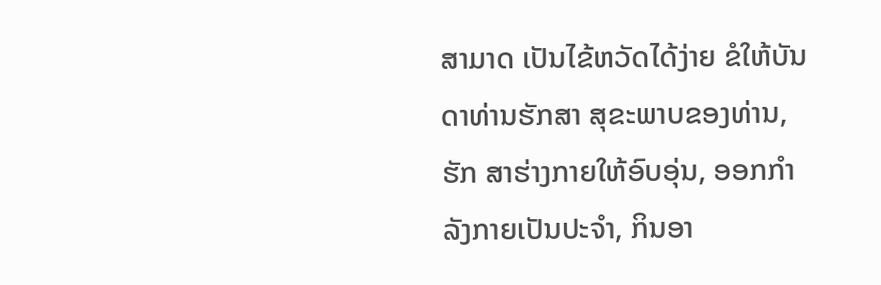ສາມາດ ເປັນໄຂ້ຫວັດໄດ້ງ່າຍ ຂໍໃຫ້ບັນດາທ່ານຮັກສາ ສຸຂະພາບຂອງທ່ານ, ຮັກ ສາຮ່າງກາຍໃຫ້ອົບອຸ່ນ, ອອກກຳລັງກາຍເປັນປະຈຳ, ກິນອາ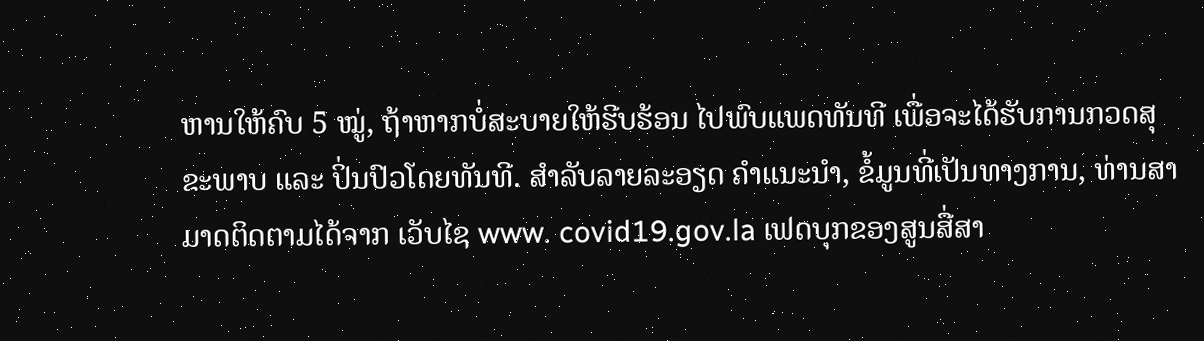ຫານໃຫ້ຄົບ 5 ໝູ່, ຖ້າຫາກບໍ່ສະບາຍໃຫ້ຮີບຮ້ອນ ໄປພົບແພດທັນທີ ເພື່ອຈະໄດ້ຮັບການກວດສຸຂະພາບ ແລະ ປິ່ນປົວໂດຍທັນທີ. ສຳລັບລາຍລະອຽດ ຄຳແນະນຳ, ຂໍ້ມູນທີ່ເປັນທາງການ, ທ່ານສາມາດຕິດຕາມໄດ້ຈາກ ເວັບໄຊ www. covid19.gov.la ເຟດບຸກຂອງສູນສື່ສາ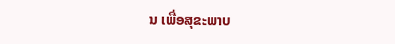ນ ເພື່ອສຸຂະພາບ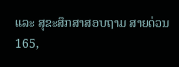ແລະ ສຸຂະສຶກສາສອບຖາມ ສາຍດ່ວນ 165,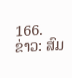166.
ຂ່າວ: ສົມ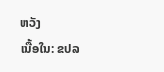ຫວັງ
ເນື້ອໃນ: ຂປລ